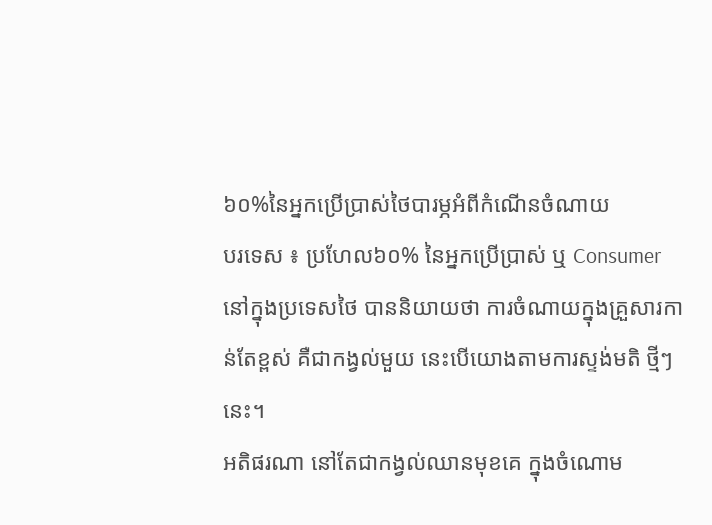៦០%នៃអ្នកប្រើប្រាស់ថៃបារម្ភអំពីកំណើនចំណាយ
បរទេស ៖ ប្រហែល៦០% នៃអ្នកប្រើប្រាស់ ឬ Consumer នៅក្នុងប្រទេសថៃ បាននិយាយថា ការចំណាយក្នុងគ្រួសារកាន់តែខ្ពស់ គឺជាកង្វល់មួយ នេះបើយោងតាមការស្ទង់មតិ ថ្មីៗនេះ។
អតិផរណា នៅតែជាកង្វល់ឈានមុខគេ ក្នុងចំណោម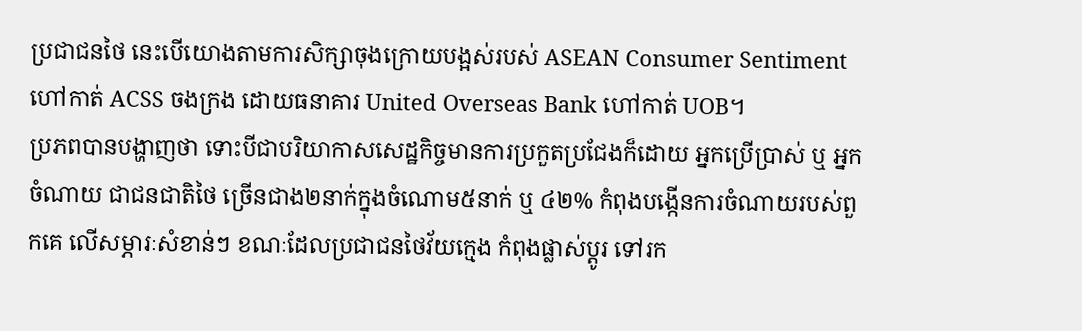ប្រជាជនថៃ នេះបើយោងតាមការសិក្សាចុងក្រោយបង្អស់របស់ ASEAN Consumer Sentiment ហៅកាត់ ACSS ចងក្រង ដោយធនាគារ United Overseas Bank ហៅកាត់ UOB។
ប្រភពបានបង្ហាញថា ទោះបីជាបរិយាកាសសេដ្ឋកិច្ចមានការប្រកួតប្រជែងក៏ដោយ អ្នកប្រើប្រាស់ ឬ អ្នកចំណាយ ជាជនជាតិថៃ ច្រើនជាង២នាក់ក្នុងចំណោម៥នាក់ ឬ ៤២% កំពុងបង្កើនការចំណាយរបស់ពួកគេ លើសម្ភារៈសំខាន់ៗ ខណៈដែលប្រជាជនថៃវ័យក្មេង កំពុងផ្លាស់ប្តូរ ទៅរក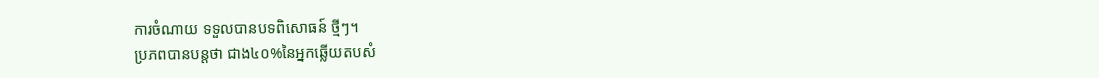ការចំណាយ ទទួលបានបទពិសោធន៍ ថ្មីៗ។
ប្រភពបានបន្តថា ជាង៤០%នៃអ្នកឆ្លើយតបសំ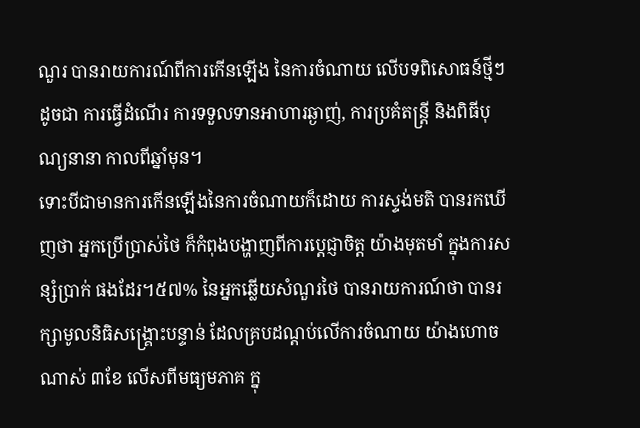ណួរ បានរាយការណ៍ពីការកើនឡើង នៃការចំណាយ លើបទពិសោធន៍ថ្មីៗ ដូចជា ការធ្វើដំណើរ ការទទួលទានអាហារឆ្ងាញ់, ការប្រគំតន្ត្រី និងពិធីបុណ្យនានា កាលពីឆ្នាំមុន។
ទោះបីជាមានការកើនឡើងនៃការចំណាយក៏ដោយ ការស្ទង់មតិ បានរកឃើញថា អ្នកប្រើប្រាស់ថៃ ក៏កំពុងបង្ហាញពីការប្តេជ្ញាចិត្ត យ៉ាងមុតមាំ ក្នុងការសន្សំប្រាក់ ផងដែរ។៥៧% នៃអ្នកឆ្លើយសំណួរថៃ បានរាយការណ៍ថា បានរក្សាមូលនិធិសង្គ្រោះបន្ទាន់ ដែលគ្របដណ្តប់លើការចំណាយ យ៉ាងហោចណាស់ ៣ខែ លើសពីមធ្យមភាគ ក្នុ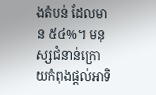ងតំបន់ ដែលមាន ៥៤%។ មនុស្សជំនាន់ក្រោយកំពុងផ្តល់អាទិ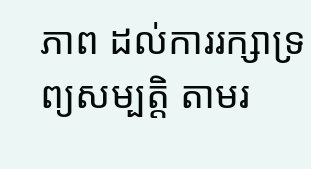ភាព ដល់ការរក្សាទ្រព្យសម្បត្តិ តាមរ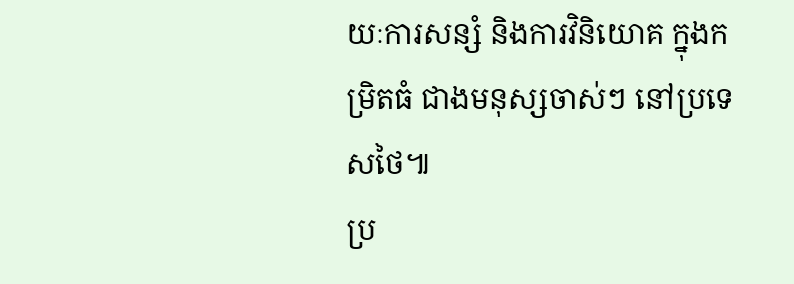យៈការសន្សំ និងការវិនិយោគ ក្នុងកម្រិតធំ ជាងមនុស្សចាស់ៗ នៅប្រទេសថៃ៕
ប្រ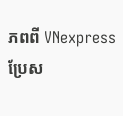ភពពី VNexpress ប្រែស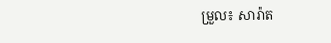ម្រួល៖ សារ៉ាត